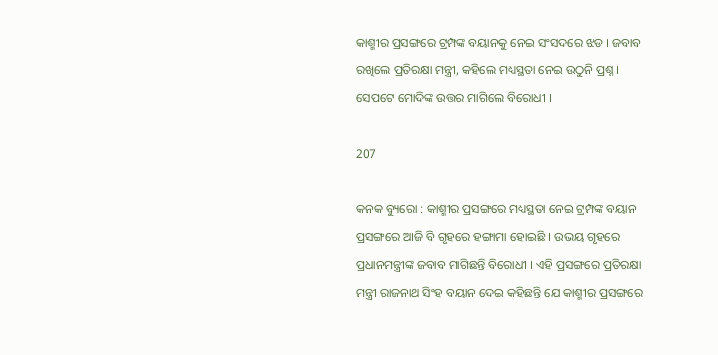କାଶ୍ମୀର ପ୍ରସଙ୍ଗରେ ଟ୍ରମ୍ପଙ୍କ ବୟାନକୁ ନେଇ ସଂସଦରେ ଝଡ । ଜବାବ ରଖିଲେ ପ୍ରତିରକ୍ଷା ମନ୍ତ୍ରୀ, କହିଲେ ମଧ୍ୟସ୍ଥତା ନେଇ ଉଠୁନି ପ୍ରଶ୍ନ । ସେପଟେ ମୋଦିଙ୍କ ଉତ୍ତର ମାଗିଲେ ବିରୋଧୀ ।

207

କନକ ବ୍ୟୁରୋ : କାଶ୍ମୀର ପ୍ରସଙ୍ଗରେ ମଧ୍ୟସ୍ଥତା ନେଇ ଟ୍ରମ୍ପଙ୍କ ବୟାନ ପ୍ରସଙ୍ଗରେ ଆଜି ବି ଗୃହରେ ହଙ୍ଗାମା ହୋଇଛି । ଉଭୟ ଗୃହରେ ପ୍ରଧାନମନ୍ତ୍ରୀଙ୍କ ଜବାବ ମାଗିଛନ୍ତି ବିରୋଧୀ । ଏହି ପ୍ରସଙ୍ଗରେ ପ୍ରତିରକ୍ଷା ମନ୍ତ୍ରୀ ରାଜନାଥ ସିଂହ ବୟାନ ଦେଇ କହିଛନ୍ତି ଯେ କାଶ୍ମୀର ପ୍ରସଙ୍ଗରେ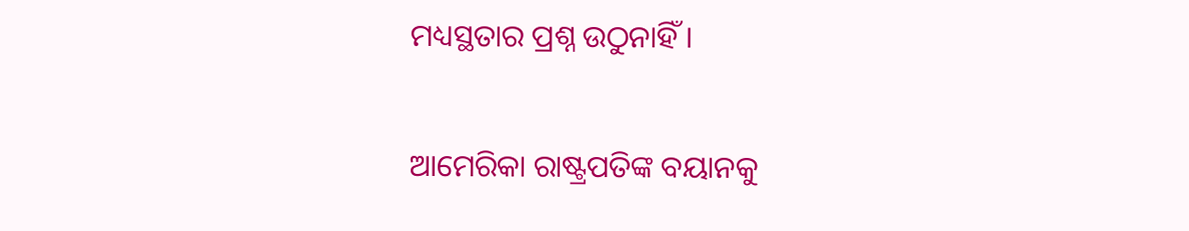ମଧ୍ୟସ୍ଥତାର ପ୍ରଶ୍ନ ଉଠୁନାହିଁ ।

ଆମେରିକା ରାଷ୍ଟ୍ରପତିଙ୍କ ବୟାନକୁ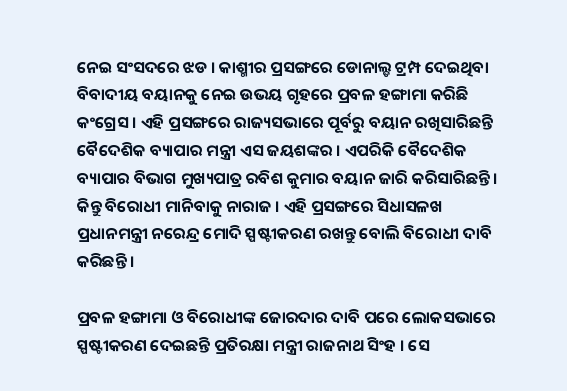ନେଇ ସଂସଦରେ ଝଡ । କାଶ୍ମୀର ପ୍ରସଙ୍ଗରେ ଡୋନାଲ୍ଡ ଟ୍ରମ୍ପ ଦେଇଥିବା ବିବାଦୀୟ ବୟାନକୁ ନେଇ ଉଭୟ ଗୃହରେ ପ୍ରବଳ ହଙ୍ଗାମା କରିଛି କଂଗ୍ରେସ । ଏହି ପ୍ରସଙ୍ଗରେ ରାଜ୍ୟସଭାରେ ପୂର୍ବରୁ ବୟାନ ରଖିସାରିଛନ୍ତି ବୈଦେଶିକ ବ୍ୟାପାର ମନ୍ତ୍ରୀ ଏସ ଜୟଶଙ୍କର । ଏପରିକି ବୈଦେଶିକ ବ୍ୟାପାର ବିଭାଗ ମୁଖ୍ୟପାତ୍ର ରବିଶ କୁମାର ବୟାନ ଜାରି କରିସାରିଛନ୍ତି । କିନ୍ତୁ ବିରୋଧୀ ମାନିବାକୁ ନାରାଜ । ଏହି ପ୍ରସଙ୍ଗରେ ସିଧାସଳଖ ପ୍ରଧାନମନ୍ତ୍ରୀ ନରେନ୍ଦ୍ର ମୋଦି ସ୍ପଷ୍ଟୀକରଣ ରଖନ୍ତୁ ବୋଲି ବିରୋଧୀ ଦାବି କରିଛନ୍ତି ।

ପ୍ରବଳ ହଙ୍ଗାମା ଓ ବିରୋଧୀଙ୍କ ଜୋରଦାର ଦାବି ପରେ ଲୋକସଭାରେ ସ୍ପଷ୍ଟୀକରଣ ଦେଇଛନ୍ତି ପ୍ରତିରକ୍ଷା ମନ୍ତ୍ରୀ ରାଜନାଥ ସିଂହ । ସେ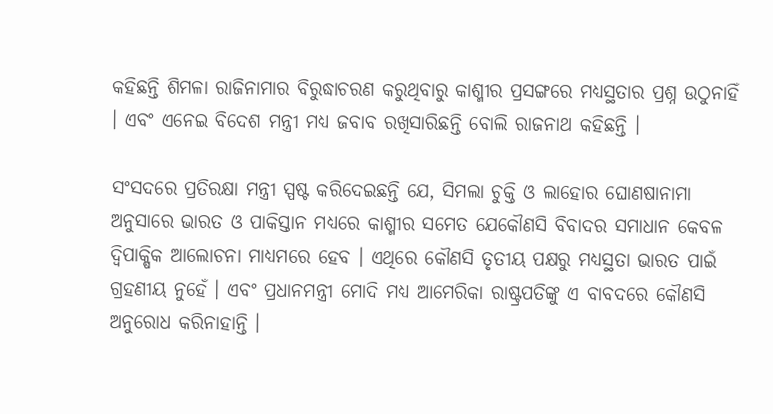କହିଛନ୍ତି ଶିମଳା ରାଜିନାମାର ବିରୁଦ୍ଧାଚରଣ କରୁଥିବାରୁ କାଶ୍ମୀର ପ୍ରସଙ୍ଗରେ ମଧ୍ୟସ୍ଥତାର ପ୍ରଶ୍ନ ଉଠୁନାହିଁ । ଏବଂ ଏନେଇ ବିଦେଶ ମନ୍ତ୍ରୀ ମଧ୍ୟ ଜବାବ ରଖିସାରିଛନ୍ତି ବୋଲି ରାଜନାଥ କହିଛନ୍ତି ।

ସଂସଦରେ ପ୍ରତିରକ୍ଷା ମନ୍ତ୍ରୀ ସ୍ପଷ୍ଟ କରିଦେଇଛନ୍ତି ଯେ, ସିମଲା ଚୁକ୍ତି ଓ ଲାହୋର ଘୋଣଷାନାମା ଅନୁସାରେ ଭାରତ ଓ ପାକିସ୍ତାନ ମଧ୍ୟରେ କାଶ୍ମୀର ସମେତ ଯେକୌଣସି ବିବାଦର ସମାଧାନ କେବଳ ଦ୍ୱିପାକ୍ଷିକ ଆଲୋଚନା ମାଧ୍ୟମରେ ହେବ । ଏଥିରେ କୌଣସି ତୃତୀୟ ପକ୍ଷରୁ ମଧ୍ୟସ୍ଥତା ଭାରତ ପାଇଁ ଗ୍ରହଣୀୟ ନୁହେଁ । ଏବଂ ପ୍ରଧାନମନ୍ତ୍ରୀ ମୋଦି ମଧ୍ୟ ଆମେରିକା ରାଷ୍ଟ୍ରପତିଙ୍କୁ ଏ ବାବଦରେ କୌଣସି ଅନୁରୋଧ କରିନାହାନ୍ତି ।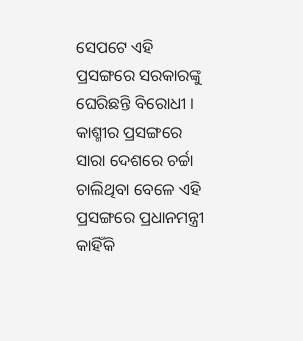ସେପଟେ ଏହି ପ୍ରସଙ୍ଗରେ ସରକାରଙ୍କୁ ଘେରିଛନ୍ତି ବିରୋଧୀ । କାଶ୍ମୀର ପ୍ରସଙ୍ଗରେ ସାରା ଦେଶରେ ଚର୍ଚ୍ଚା ଚାଲିଥିବା ବେଳେ ଏହି ପ୍ରସଙ୍ଗରେ ପ୍ରଧାନମନ୍ତ୍ରୀ କାହିଁକି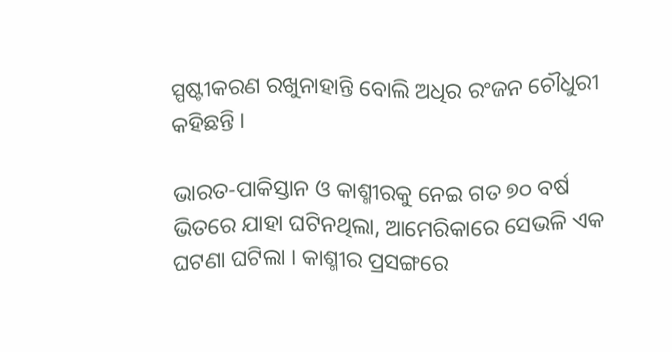ସ୍ପଷ୍ଟୀକରଣ ରଖୁନାହାନ୍ତି ବୋଲି ଅଧିର ରଂଜନ ଚୌଧୁରୀ କହିଛନ୍ତି ।

ଭାରତ-ପାକିସ୍ତାନ ଓ କାଶ୍ମୀରକୁ ନେଇ ଗତ ୭୦ ବର୍ଷ ଭିତରେ ଯାହା ଘଟିନଥିଲା, ଆମେରିକାରେ ସେଭଳି ଏକ ଘଟଣା ଘଟିଲା । କାଶ୍ମୀର ପ୍ରସଙ୍ଗରେ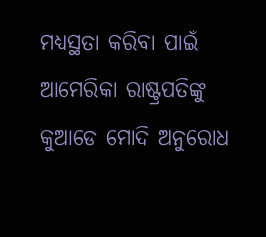ମଧ୍ୟସ୍ଥତା କରିବା ପାଇଁ ଆମେରିକା ରାଷ୍ଟ୍ରପତିଙ୍କୁ କୁଆଡେ ମୋଦି ଅନୁରୋଧ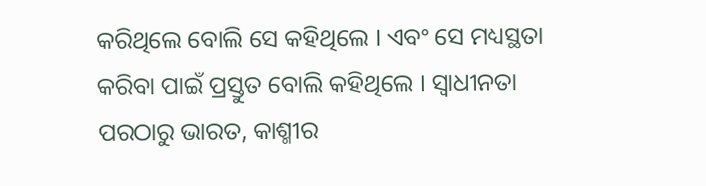କରିଥିଲେ ବୋଲି ସେ କହିଥିଲେ । ଏବଂ ସେ ମଧ୍ୟସ୍ଥତା କରିବା ପାଇଁ ପ୍ରସ୍ତୁତ ବୋଲି କହିଥିଲେ । ସ୍ୱାଧୀନତା ପରଠାରୁ ଭାରତ, କାଶ୍ମୀର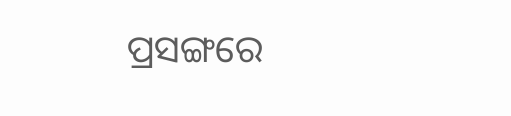ପ୍ରସଙ୍ଗରେ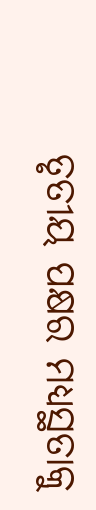ତୃତୀୟ ପକ୍ଷର ମଧ୍ୟସ୍ଥତାକୁ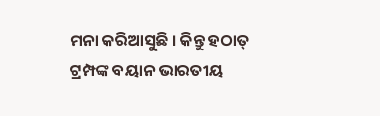ମନା କରିଆସୁଛି । କିନ୍ତୁ ହଠାତ୍ ଟ୍ରମ୍ପଙ୍କ ବୟାନ ଭାରତୀୟ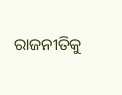ରାଜନୀତିକୁ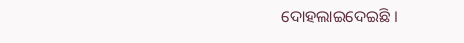ଦୋହଲାଇଦେଇଛି ।